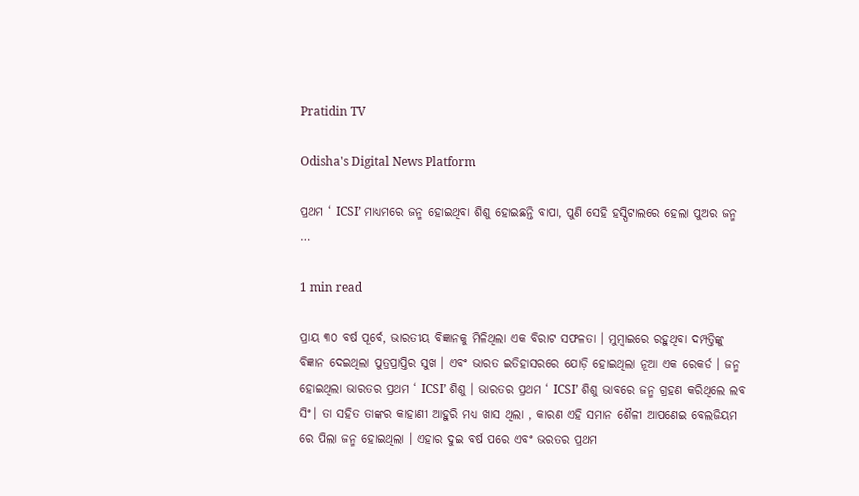Pratidin TV

Odisha's Digital News Platform

ପ୍ରଥମ ‘ ICSI’ ମାଧ୍ୟମରେ ଜନ୍ମ ହୋଇଥିବା ଶିଶୁ ହୋଇଛନ୍ତି ବାପା, ପୁଣି ସେହି ହସ୍ପିଟାଲରେ ହେଲା ପୁଅର ଜନ୍ମ …

1 min read

ପ୍ରାୟ ୩୦ ବର୍ଷ ପୂର୍ବେ, ଭାରତୀୟ ବିଜ୍ଞାନକୁ ମିଳିଥିଲା ଏକ ବିରାଟ ସଫଳତା । ମୁମ୍ବାଇରେ ରହୁଥିବା ଦମ୍ପତ୍ତିଙ୍କୁ ବିଜ୍ଞାନ ଦେଇଥିଲା ପୁତ୍ରପ୍ରାପ୍ତିର ସୁଖ । ଏବଂ ଭାରତ ଇତିହାସରରେ ଯୋଡ଼ି ହୋଇଥିଲା ନୂଆ ଏକ ରେକର୍ଡ । ଜନ୍ମ ହୋଇଥିଲା ଭାରତର ପ୍ରଥମ ‘ ICSI’ ଶିଶୁ । ଭାରତର ପ୍ରଥମ ‘ ICSI’ ଶିଶୁ ଭାବରେ ଜନ୍ମ ଗ୍ରହଣ କରିଥିଲେ ଲବ ସିଂ। ତା ସହିତ ତାଙ୍କର କାହାଣୀ ଆହୁରି ମଧ୍ୟ ଖାସ ଥିଲା , କାରଣ ଏହି ସମାନ ଶୈଳୀ ଆପଣେଇ ବେଲଜିୟମ ରେ ପିଲା ଜନ୍ମ ହୋଇଥିଲା । ଏହାର ଦୁଇ ବର୍ଷ ପରେ ଏବଂ ଭରତର ପ୍ରଥମ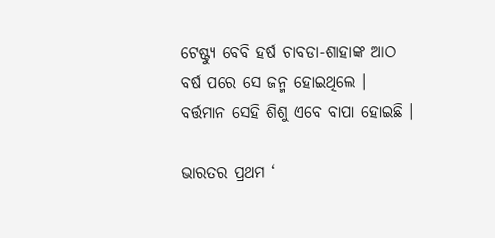ଟେଷ୍ଟ୍ୟୁ ବେବି ହର୍ଷ ଚାବଡା-ଶାହାଙ୍କ ଆଠ ବର୍ଷ ପରେ ସେ ଜନ୍ମ ହୋଇଥିଲେ । ବର୍ତ୍ତମାନ ସେହି ଶିଶୁ ଏବେ ବାପା ହୋଇଛି ।

ଭାରତର ପ୍ରଥମ ‘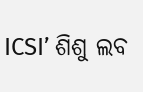ICSI’ ଶିଶୁ ଲବ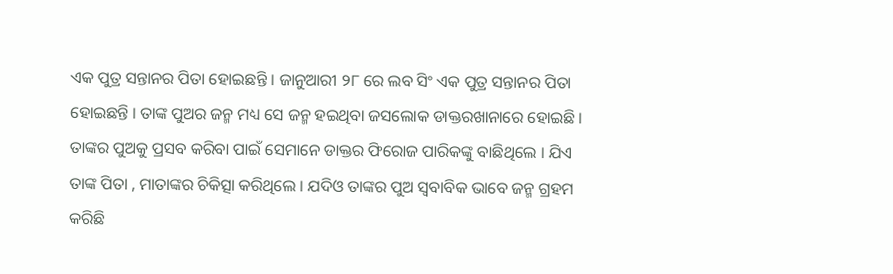ଏକ ପୁତ୍ର ସନ୍ତାନର ପିତା ହୋଇଛନ୍ତି । ଜାନୁଆରୀ ୨୮ ରେ ଲବ ସିଂ ଏକ ପୁତ୍ର ସନ୍ତାନର ପିତା ହୋଇଛନ୍ତି । ତାଙ୍କ ପୁଅର ଜନ୍ମ ମଧ୍ୟ ସେ ଜନ୍ମ ହଇଥିବା ଜସଲୋକ ଡାକ୍ତରଖାନାରେ ହୋଇଛି । ତାଙ୍କର ପୁଅକୁ ପ୍ରସବ କରିବା ପାଇଁ ସେମାନେ ଡାକ୍ତର ଫିରୋଜ ପାରିକଙ୍କୁ ବାଛିଥିଲେ । ଯିଏ ତାଙ୍କ ପିତା , ମାତାଙ୍କର ଚିକିତ୍ସା କରିଥିଲେ । ଯଦିଓ ତାଙ୍କର ପୁଅ ସ୍ୱବାବିକ ଭାବେ ଜନ୍ମ ଗ୍ରହମ କରିଛି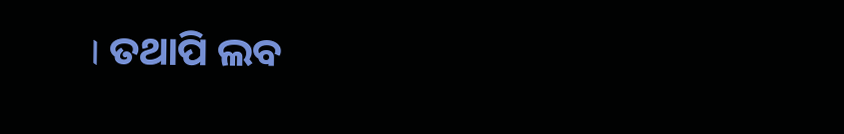। ତଥାପି ଲବ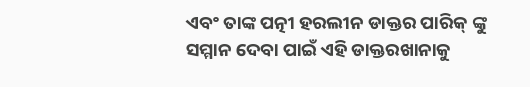ଏବଂ ତାଙ୍କ ପତ୍ନୀ ହରଲୀନ ଡାକ୍ତର ପାରିକ୍ ଙ୍କୁ ସମ୍ମାନ ଦେବା ପାଇଁ ଏହି ଡାକ୍ତରଖାନାକୁ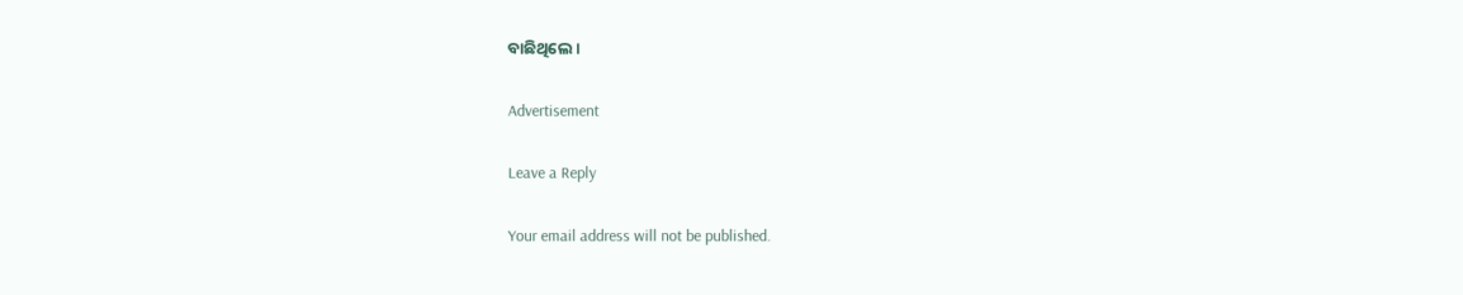ବାଛିଥିଲେ ।

Advertisement

Leave a Reply

Your email address will not be published.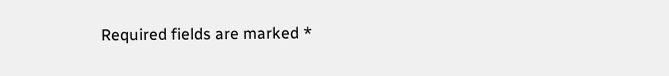Required fields are marked *